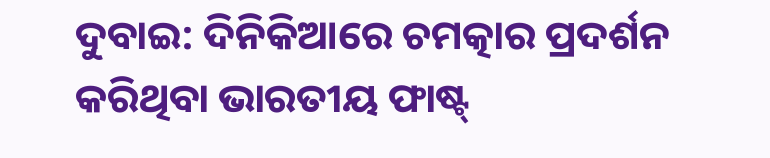ଦୁବାଇ: ଦିନିକିଆରେ ଚମତ୍କାର ପ୍ରଦର୍ଶନ କରିଥିବା ଭାରତୀୟ ଫାଷ୍ଟ୍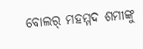ବୋଲର୍ ମହମ୍ମଦ ଶମୀଙ୍କୁ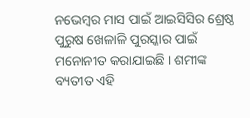ନଭେମ୍ବର ମାସ ପାଇଁ ଆଇସିସିର ଶ୍ରେଷ୍ଠ ପୁରୁଷ ଖେଳାଳି ପୁରସ୍କାର ପାଇଁ ମନୋନୀତ କରାଯାଇଛି । ଶମୀଙ୍କ ବ୍ୟତୀତ ଏହି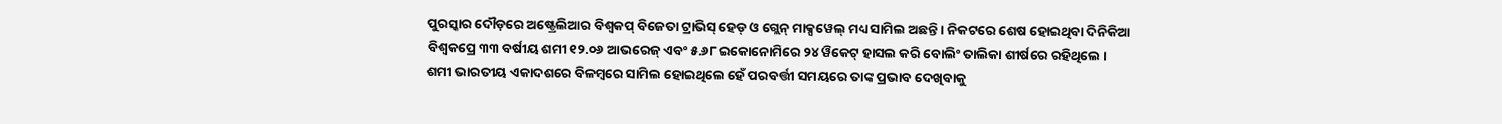ପୁରସ୍କାର ଦୌଡ଼ରେ ଅଷ୍ଟ୍ରେଲିଆର ବିଶ୍ୱକପ୍ ବିଜେତା ଟ୍ରାଭିସ୍ ହେଡ୍ ଓ ଗ୍ଲେନ୍ ମାକ୍ସୱେଲ୍ ମଧ୍ୟ ସାମିଲ ଅଛନ୍ତି । ନିକଟରେ ଶେଷ ହୋଇଥିବା ଦିନିକିଆ ବିଶ୍ୱକପ୍ରେ ୩୩ ବର୍ଷୀୟ ଶମୀ ୧୨.୦୬ ଆଭରେଜ୍ ଏବଂ ୫.୬୮ ଇକୋନୋମିରେ ୨୪ ୱିକେଟ୍ ହାସଲ କରି ବୋଲିଂ ତାଲିକା ଶୀର୍ଷରେ ରହିଥିଲେ ।
ଶମୀ ଭାରତୀୟ ଏକାଦଶରେ ବିଳମ୍ବରେ ସାମିଲ ହୋଇଥିଲେ ହେଁ ପରବର୍ତ୍ତୀ ସମୟରେ ତାଙ୍କ ପ୍ରଭାବ ଦେଖିବାକୁ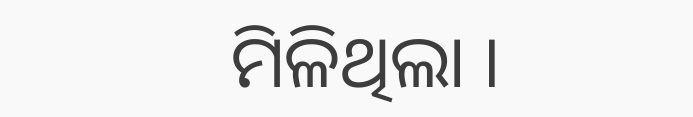ମିଳିଥିଲା ।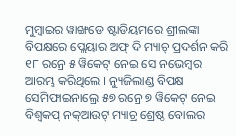ମୁମ୍ବାଇର ୱାଙ୍ଖଡେ ଷ୍ଟାଡିୟମରେ ଶ୍ରୀଲଙ୍କା ବିପକ୍ଷରେ ପ୍ଲେୟାର ଅଫ୍ ଦି ମ୍ୟାଚ୍ ପ୍ରଦର୍ଶନ କରି ୧୮ ରନ୍ରେ ୫ ୱିକେଟ୍ ନେଇ ସେ ନଭେମ୍ବର ଆରମ୍ଭ କରିଥିଲେ । ନ୍ୟୁଜିଲାଣ୍ଡ ବିପକ୍ଷ ସେମିଫାଇନାଲ୍ରେ ୫୭ ରନ୍ରେ ୭ ୱିକେଟ୍ ନେଇ ବିଶ୍ୱକପ୍ ନକ୍ଆଉଟ୍ ମ୍ୟାଚ୍ର ଶ୍ରେଷ୍ଠ ବୋଲର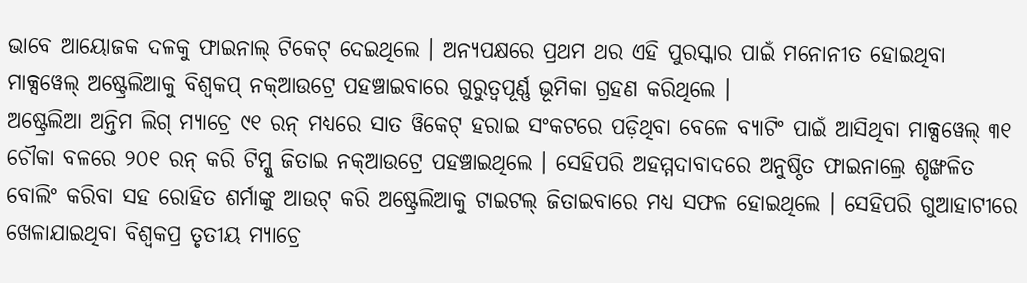ଭାବେ ଆୟୋଜକ ଦଳକୁ ଫାଇନାଲ୍ ଟିକେଟ୍ ଦେଇଥିଲେ । ଅନ୍ୟପକ୍ଷରେ ପ୍ରଥମ ଥର ଏହି ପୁରସ୍କାର ପାଇଁ ମନୋନୀତ ହୋଇଥିବା ମାକ୍ସୱେଲ୍ ଅଷ୍ଟ୍ରେଲିଆକୁ ବିଶ୍ୱକପ୍ ନକ୍ଆଉଟ୍ରେ ପହଞ୍ଚାଇବାରେ ଗୁରୁତ୍ୱପୂର୍ଣ୍ଣ ଭୂମିକା ଗ୍ରହଣ କରିଥିଲେ ।
ଅଷ୍ଟ୍ରେଲିଆ ଅନ୍ତିମ ଲିଗ୍ ମ୍ୟାଚ୍ରେ ୯୧ ରନ୍ ମଧ୍ୟରେ ସାତ ୱିକେଟ୍ ହରାଇ ସଂକଟରେ ପଡ଼ିଥିବା ବେଳେ ବ୍ୟାଟିଂ ପାଇଁ ଆସିଥିବା ମାକ୍ସୱେଲ୍ ୩୧ ଚୌକା ବଳରେ ୨୦୧ ରନ୍ କରି ଟିମ୍କୁ ଜିତାଇ ନକ୍ଆଉଟ୍ରେ ପହଞ୍ଚାଇଥିଲେ । ସେହିପରି ଅହମ୍ମଦାବାଦରେ ଅନୁଷ୍ଠିତ ଫାଇନାଲ୍ରେ ଶୃଙ୍ଖଳିତ ବୋଲିଂ କରିବା ସହ ରୋହିତ ଶର୍ମାଙ୍କୁ ଆଉଟ୍ କରି ଅଷ୍ଟ୍ରେଲିଆକୁ ଟାଇଟଲ୍ ଜିତାଇବାରେ ମଧ୍ୟ ସଫଳ ହୋଇଥିଲେ । ସେହିପରି ଗୁଆହାଟୀରେ ଖେଳାଯାଇଥିବା ବିଶ୍ୱକପ୍ର ତୃତୀୟ ମ୍ୟାଚ୍ରେ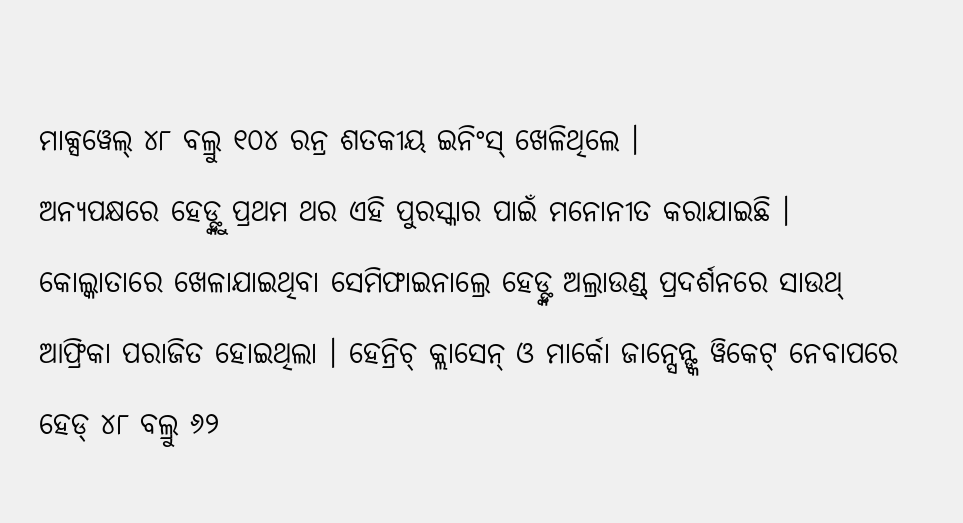ମାକ୍ସୱେଲ୍ ୪୮ ବଲ୍ରୁ ୧୦୪ ରନ୍ର ଶତକୀୟ ଇନିଂସ୍ ଖେଳିଥିଲେ ।
ଅନ୍ୟପକ୍ଷରେ ହେଡ୍ଙ୍କୁ ପ୍ରଥମ ଥର ଏହି ପୁରସ୍କାର ପାଇଁ ମନୋନୀତ କରାଯାଇଛି । କୋଲ୍କାତାରେ ଖେଳାଯାଇଥିବା ସେମିଫାଇନାଲ୍ରେ ହେଡ୍ଙ୍କ ଅଲ୍ରାଉଣ୍ଡ୍ ପ୍ରଦର୍ଶନରେ ସାଉଥ୍ ଆଫ୍ରିକା ପରାଜିତ ହୋଇଥିଲା । ହେନ୍ରିଚ୍ କ୍ଲାସେନ୍ ଓ ମାର୍କୋ ଜାନ୍ସେନ୍ଙ୍କ ୱିକେଟ୍ ନେବାପରେ ହେଡ୍ ୪୮ ବଲ୍ରୁ ୬୨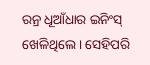ରନ୍ର ଧୂଆଁଧାର ଇନିଂସ୍ ଖେଳିଥିଲେ । ସେହିପରି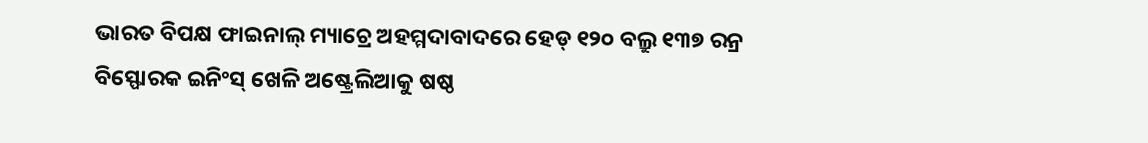ଭାରତ ବିପକ୍ଷ ଫାଇନାଲ୍ ମ୍ୟାଚ୍ରେ ଅହମ୍ମଦାବାଦରେ ହେଡ୍ ୧୨୦ ବଲ୍ରୁ ୧୩୭ ରନ୍ର ବିସ୍ଫୋରକ ଇନିଂସ୍ ଖେଳି ଅଷ୍ଟ୍ରେଲିଆକୁ ଷଷ୍ଠ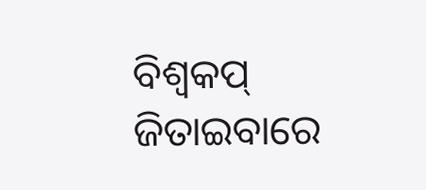ବିଶ୍ୱକପ୍ ଜିତାଇବାରେ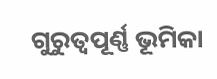ଗୁରୁତ୍ୱପୂର୍ଣ୍ଣ ଭୂମିକା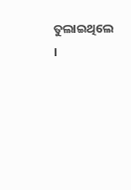ତୁଲାଇଥିଲେ ।